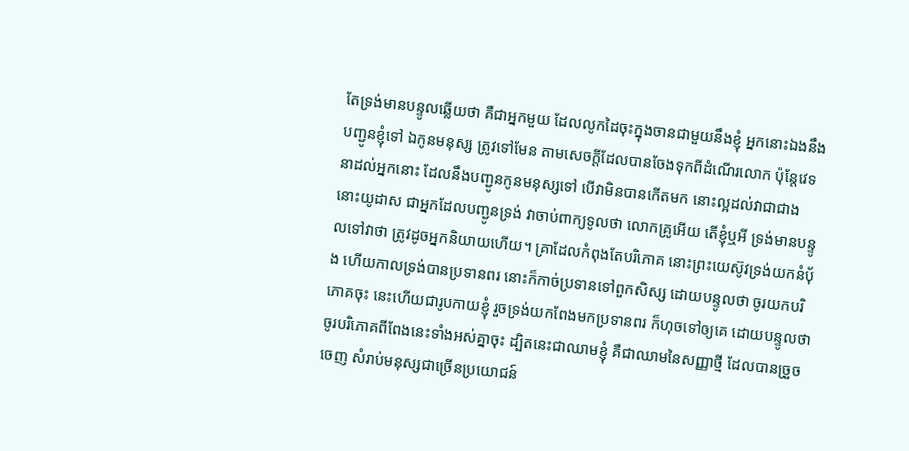តែទ្រង់មានបន្ទូលឆ្លើយថា គឺជាអ្នកមួយ ដែលលូកដៃចុះក្នុងចានជាមួយនឹងខ្ញុំ អ្នកនោះឯងនឹងបញ្ជូនខ្ញុំទៅ ឯកូនមនុស្ស ត្រូវទៅមែន តាមសេចក្ដីដែលបានចែងទុកពីដំណើរលោក ប៉ុន្តែវេទនាដល់អ្នកនោះ ដែលនឹងបញ្ជូនកូនមនុស្សទៅ បើវាមិនបានកើតមក នោះល្អដល់វាជាជាង នោះយូដាស ជាអ្នកដែលបញ្ជូនទ្រង់ វាចាប់ពាក្យទូលថា លោកគ្រូអើយ តើខ្ញុំឬអី ទ្រង់មានបន្ទូលទៅវាថា ត្រូវដូចអ្នកនិយាយហើយ។ គ្រាដែលកំពុងតែបរិភោគ នោះព្រះយេស៊ូវទ្រង់យកនំបុ័ង ហើយកាលទ្រង់បានប្រទានពរ នោះក៏កាច់ប្រទានទៅពួកសិស្ស ដោយបន្ទូលថា ចូរយកបរិភោគចុះ នេះហើយជារូបកាយខ្ញុំ រួចទ្រង់យកពែងមកប្រទានពរ ក៏ហុចទៅឲ្យគេ ដោយបន្ទូលថា ចូរបរិភោគពីពែងនេះទាំងអស់គ្នាចុះ ដ្បិតនេះជាឈាមខ្ញុំ គឺជាឈាមនៃសញ្ញាថ្មី ដែលបានច្រួចចេញ សំរាប់មនុស្សជាច្រើនប្រយោជន៍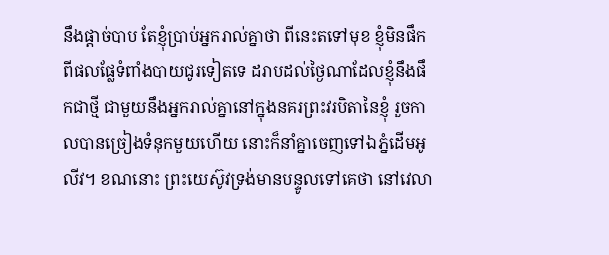នឹងផ្តាច់បាប តែខ្ញុំប្រាប់អ្នករាល់គ្នាថា ពីនេះតទៅមុខ ខ្ញុំមិនផឹកពីផលផ្លែទំពាំងបាយជូរទៀតទេ ដរាបដល់ថ្ងៃណាដែលខ្ញុំនឹងផឹកជាថ្មី ជាមួយនឹងអ្នករាល់គ្នានៅក្នុងនគរព្រះវរបិតានៃខ្ញុំ រួចកាលបានច្រៀងទំនុកមួយហើយ នោះក៏នាំគ្នាចេញទៅឯភ្នំដើមអូលីវ។ ខណនោះ ព្រះយេស៊ូវទ្រង់មានបន្ទូលទៅគេថា នៅវេលា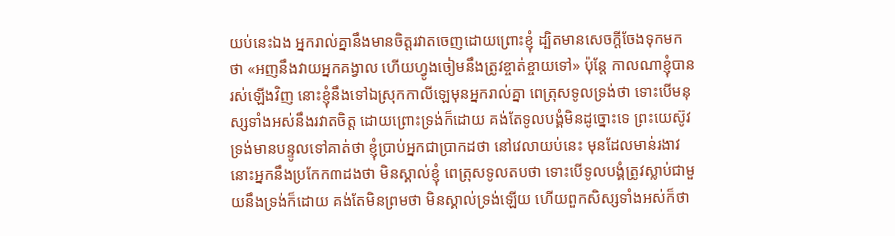យប់នេះឯង អ្នករាល់គ្នានឹងមានចិត្តរវាតចេញដោយព្រោះខ្ញុំ ដ្បិតមានសេចក្ដីចែងទុកមកថា «អញនឹងវាយអ្នកគង្វាល ហើយហ្វូងចៀមនឹងត្រូវខ្ចាត់ខ្ចាយទៅ» ប៉ុន្តែ កាលណាខ្ញុំបានរស់ឡើងវិញ នោះខ្ញុំនឹងទៅឯស្រុកកាលីឡេមុនអ្នករាល់គ្នា ពេត្រុសទូលទ្រង់ថា ទោះបើមនុស្សទាំងអស់នឹងរវាតចិត្ត ដោយព្រោះទ្រង់ក៏ដោយ គង់តែទូលបង្គំមិនដូច្នោះទេ ព្រះយេស៊ូវទ្រង់មានបន្ទូលទៅគាត់ថា ខ្ញុំប្រាប់អ្នកជាប្រាកដថា នៅវេលាយប់នេះ មុនដែលមាន់រងាវ នោះអ្នកនឹងប្រកែក៣ដងថា មិនស្គាល់ខ្ញុំ ពេត្រុសទូលតបថា ទោះបើទូលបង្គំត្រូវស្លាប់ជាមួយនឹងទ្រង់ក៏ដោយ គង់តែមិនព្រមថា មិនស្គាល់ទ្រង់ឡើយ ហើយពួកសិស្សទាំងអស់ក៏ថា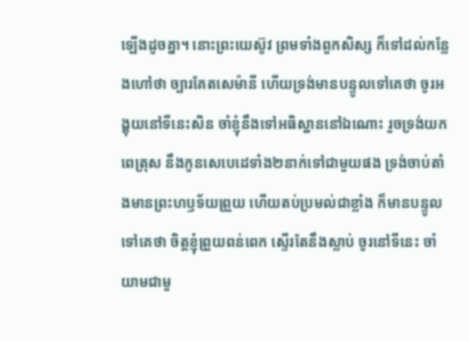ឡើងដូចគ្នា។ នោះព្រះយេស៊ូវ ព្រមទាំងពួកសិស្ស ក៏ទៅដល់កន្លែងហៅថា ច្បារគែតសេម៉ានី ហើយទ្រង់មានបន្ទូលទៅគេថា ចូរអង្គុយនៅទីនេះសិន ចាំខ្ញុំនឹងទៅអធិស្ឋាននៅឯណោះ រួចទ្រង់យកពេត្រុស នឹងកូនសេបេដេទាំង២នាក់ទៅជាមួយផង ទ្រង់ចាប់តាំងមានព្រះហឫទ័យព្រួយ ហើយតប់ប្រមល់ជាខ្លាំង ក៏មានបន្ទូលទៅគេថា ចិត្តខ្ញុំព្រួយពន់ពេក ស្ទើរតែនឹងស្លាប់ ចូរនៅទីនេះ ចាំយាមជាមួ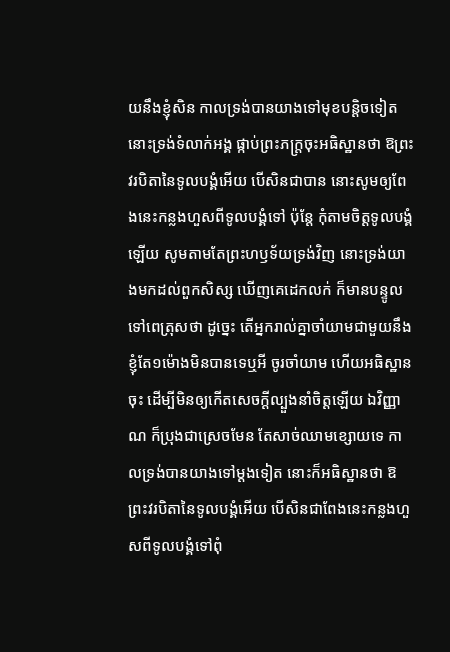យនឹងខ្ញុំសិន កាលទ្រង់បានយាងទៅមុខបន្តិចទៀត នោះទ្រង់ទំលាក់អង្គ ផ្កាប់ព្រះភក្ត្រចុះអធិស្ឋានថា ឱព្រះវរបិតានៃទូលបង្គំអើយ បើសិនជាបាន នោះសូមឲ្យពែងនេះកន្លងហួសពីទូលបង្គំទៅ ប៉ុន្តែ កុំតាមចិត្តទូលបង្គំឡើយ សូមតាមតែព្រះហឫទ័យទ្រង់វិញ នោះទ្រង់យាងមកដល់ពួកសិស្ស ឃើញគេដេកលក់ ក៏មានបន្ទូលទៅពេត្រុសថា ដូច្នេះ តើអ្នករាល់គ្នាចាំយាមជាមួយនឹងខ្ញុំតែ១ម៉ោងមិនបានទេឬអី ចូរចាំយាម ហើយអធិស្ឋានចុះ ដើម្បីមិនឲ្យកើតសេចក្ដីល្បួងនាំចិត្តឡើយ ឯវិញ្ញាណ ក៏ប្រុងជាស្រេចមែន តែសាច់ឈាមខ្សោយទេ កាលទ្រង់បានយាងទៅម្តងទៀត នោះក៏អធិស្ឋានថា ឱព្រះវរបិតានៃទូលបង្គំអើយ បើសិនជាពែងនេះកន្លងហួសពីទូលបង្គំទៅពុំ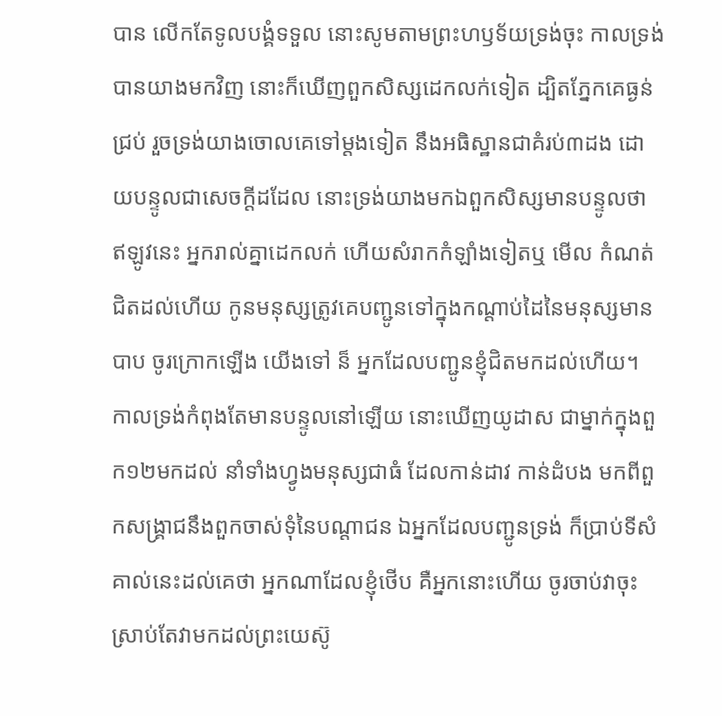បាន លើកតែទូលបង្គំទទួល នោះសូមតាមព្រះហឫទ័យទ្រង់ចុះ កាលទ្រង់បានយាងមកវិញ នោះក៏ឃើញពួកសិស្សដេកលក់ទៀត ដ្បិតភ្នែកគេធ្ងន់ជ្រប់ រួចទ្រង់យាងចោលគេទៅម្តងទៀត នឹងអធិស្ឋានជាគំរប់៣ដង ដោយបន្ទូលជាសេចក្ដីដដែល នោះទ្រង់យាងមកឯពួកសិស្សមានបន្ទូលថា ឥឡូវនេះ អ្នករាល់គ្នាដេកលក់ ហើយសំរាកកំឡាំងទៀតឬ មើល កំណត់ជិតដល់ហើយ កូនមនុស្សត្រូវគេបញ្ជូនទៅក្នុងកណ្តាប់ដៃនៃមនុស្សមានបាប ចូរក្រោកឡើង យើងទៅ ន៏ អ្នកដែលបញ្ជូនខ្ញុំជិតមកដល់ហើយ។ កាលទ្រង់កំពុងតែមានបន្ទូលនៅឡើយ នោះឃើញយូដាស ជាម្នាក់ក្នុងពួក១២មកដល់ នាំទាំងហ្វូងមនុស្សជាធំ ដែលកាន់ដាវ កាន់ដំបង មកពីពួកសង្គ្រាជនឹងពួកចាស់ទុំនៃបណ្តាជន ឯអ្នកដែលបញ្ជូនទ្រង់ ក៏ប្រាប់ទីសំគាល់នេះដល់គេថា អ្នកណាដែលខ្ញុំថើប គឺអ្នកនោះហើយ ចូរចាប់វាចុះ ស្រាប់តែវាមកដល់ព្រះយេស៊ូ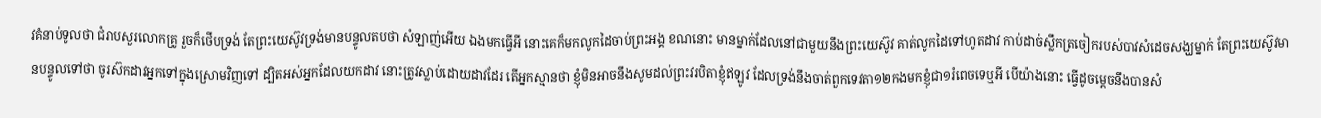វគំនាប់ទូលថា ជំរាបសួរលោកគ្រូ រួចក៏ថើបទ្រង់ តែព្រះយេស៊ូវទ្រង់មានបន្ទូលតបថា សំឡាញ់អើយ ឯងមកធ្វើអី នោះគេក៏មកលូកដៃចាប់ព្រះអង្គ ខណនោះ មានម្នាក់ដែលនៅជាមួយនឹងព្រះយេស៊ូវ គាត់លូកដៃទៅហូតដាវ កាប់ដាច់ស្លឹកត្រចៀករបស់បាវសំដេចសង្ឃម្នាក់ តែព្រះយេស៊ូវមានបន្ទូលទៅថា ចូរស៊កដាវអ្នកទៅក្នុងស្រោមវិញទៅ ដ្បិតអស់អ្នកដែលយកដាវ នោះត្រូវស្លាប់ដោយដាវដែរ តើអ្នកស្មានថា ខ្ញុំមិនអាចនឹងសូមដល់ព្រះវរបិតាខ្ញុំឥឡូវ ដែលទ្រង់នឹងចាត់ពួកទេវតា១២កងមកខ្ញុំជា១រំពេចទេឬអី បើយ៉ាងនោះ ធ្វើដូចម្តេចនឹងបានសំ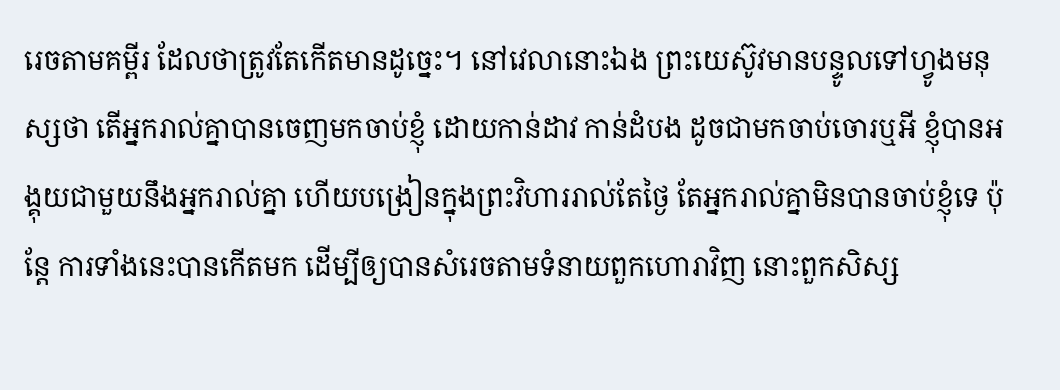រេចតាមគម្ពីរ ដែលថាត្រូវតែកើតមានដូច្នេះ។ នៅវេលានោះឯង ព្រះយេស៊ូវមានបន្ទូលទៅហ្វូងមនុស្សថា តើអ្នករាល់គ្នាបានចេញមកចាប់ខ្ញុំ ដោយកាន់ដាវ កាន់ដំបង ដូចជាមកចាប់ចោរឬអី ខ្ញុំបានអង្គុយជាមួយនឹងអ្នករាល់គ្នា ហើយបង្រៀនក្នុងព្រះវិហាររាល់តែថ្ងៃ តែអ្នករាល់គ្នាមិនបានចាប់ខ្ញុំទេ ប៉ុន្តែ ការទាំងនេះបានកើតមក ដើម្បីឲ្យបានសំរេចតាមទំនាយពួកហោរាវិញ នោះពួកសិស្ស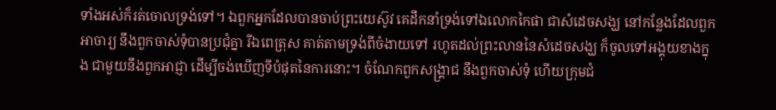ទាំងអស់ក៏រត់ចោលទ្រង់ទៅ។ ឯពួកអ្នកដែលបានចាប់ព្រះយេស៊ូវ គេដឹកនាំទ្រង់ទៅឯលោកកៃផា ជាសំដេចសង្ឃ នៅកន្លែងដែលពួកអាចារ្យ នឹងពួកចាស់ទុំបានប្រជុំគ្នា រីឯពេត្រុស គាត់តាមទ្រង់ពីចំងាយទៅ រហូតដល់ព្រះលាននៃសំដេចសង្ឃ ក៏ចូលទៅអង្គុយខាងក្នុង ជាមួយនឹងពួកអាជ្ញា ដើម្បីចង់ឃើញទីបំផុតនៃការនោះ។ ចំណែកពួកសង្គ្រាជ នឹងពួកចាស់ទុំ ហើយក្រុមជំ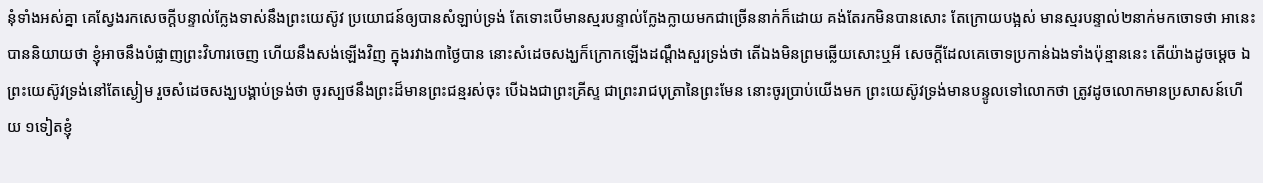នុំទាំងអស់គ្នា គេស្វែងរកសេចក្ដីបន្ទាល់ក្លែងទាស់នឹងព្រះយេស៊ូវ ប្រយោជន៍ឲ្យបានសំឡាប់ទ្រង់ តែទោះបើមានស្មរបន្ទាល់ក្លែងក្លាយមកជាច្រើននាក់ក៏ដោយ គង់តែរកមិនបានសោះ តែក្រោយបង្អស់ មានស្មរបន្ទាល់២នាក់មកចោទថា អានេះបាននិយាយថា ខ្ញុំអាចនឹងបំផ្លាញព្រះវិហារចេញ ហើយនឹងសង់ឡើងវិញ ក្នុងរវាង៣ថ្ងៃបាន នោះសំដេចសង្ឃក៏ក្រោកឡើងដណ្តឹងសួរទ្រង់ថា តើឯងមិនព្រមឆ្លើយសោះឬអី សេចក្ដីដែលគេចោទប្រកាន់ឯងទាំងប៉ុន្មាននេះ តើយ៉ាងដូចម្តេច ឯព្រះយេស៊ូវទ្រង់នៅតែស្ងៀម រួចសំដេចសង្ឃបង្គាប់ទ្រង់ថា ចូរស្បថនឹងព្រះដ៏មានព្រះជន្មរស់ចុះ បើឯងជាព្រះគ្រីស្ទ ជាព្រះរាជបុត្រានៃព្រះមែន នោះចូរប្រាប់យើងមក ព្រះយេស៊ូវទ្រង់មានបន្ទូលទៅលោកថា ត្រូវដូចលោកមានប្រសាសន៍ហើយ ១ទៀតខ្ញុំ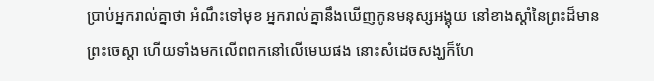ប្រាប់អ្នករាល់គ្នាថា អំណឹះទៅមុខ អ្នករាល់គ្នានឹងឃើញកូនមនុស្សអង្គុយ នៅខាងស្តាំនៃព្រះដ៏មានព្រះចេស្តា ហើយទាំងមកលើពពកនៅលើមេឃផង នោះសំដេចសង្ឃក៏ហែ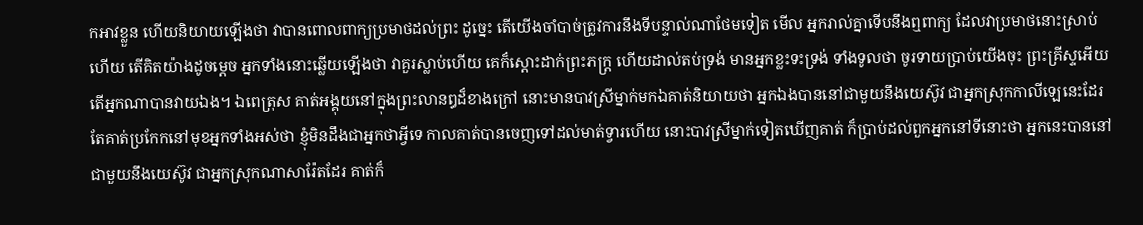កអាវខ្លួន ហើយនិយាយឡើងថា វាបានពោលពាក្យប្រមាថដល់ព្រះ ដូច្នេះ តើយើងចាំបាច់ត្រូវការនឹងទីបន្ទាល់ណាថែមទៀត មើល អ្នករាល់គ្នាទើបនឹងឮពាក្យ ដែលវាប្រមាថនោះស្រាប់ហើយ តើគិតយ៉ាងដូចម្តេច អ្នកទាំងនោះឆ្លើយឡើងថា វាគួរស្លាប់ហើយ គេក៏ស្តោះដាក់ព្រះភក្ត្រ ហើយដាល់តប់ទ្រង់ មានអ្នកខ្លះទះទ្រង់ ទាំងទូលថា ចូរទាយប្រាប់យើងចុះ ព្រះគ្រីស្ទអើយ តើអ្នកណាបានវាយឯង។ ឯពេត្រុស គាត់អង្គុយនៅក្នុងព្រះលានឰដ៏ខាងក្រៅ នោះមានបាវស្រីម្នាក់មកឯគាត់និយាយថា អ្នកឯងបាននៅជាមួយនឹងយេស៊ូវ ជាអ្នកស្រុកកាលីឡេនេះដែរ តែគាត់ប្រកែកនៅមុខអ្នកទាំងអស់ថា ខ្ញុំមិនដឹងជាអ្នកថាអ្វីទេ កាលគាត់បានចេញទៅដល់មាត់ទ្វារហើយ នោះបាវស្រីម្នាក់ទៀតឃើញគាត់ ក៏ប្រាប់ដល់ពួកអ្នកនៅទីនោះថា អ្នកនេះបាននៅជាមួយនឹងយេស៊ូវ ជាអ្នកស្រុកណាសារ៉ែតដែរ គាត់ក៏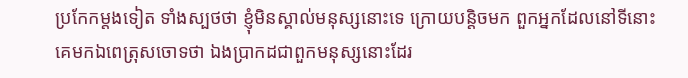ប្រកែកម្តងទៀត ទាំងស្បថថា ខ្ញុំមិនស្គាល់មនុស្សនោះទេ ក្រោយបន្តិចមក ពួកអ្នកដែលនៅទីនោះ គេមកឯពេត្រុសចោទថា ឯងប្រាកដជាពួកមនុស្សនោះដែរ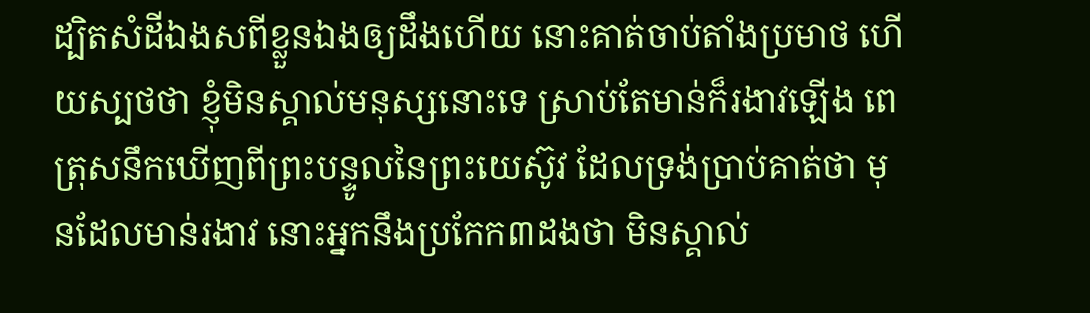ដ្បិតសំដីឯងសពីខ្លួនឯងឲ្យដឹងហើយ នោះគាត់ចាប់តាំងប្រមាថ ហើយស្បថថា ខ្ញុំមិនស្គាល់មនុស្សនោះទេ ស្រាប់តែមាន់ក៏រងាវឡើង ពេត្រុសនឹកឃើញពីព្រះបន្ទូលនៃព្រះយេស៊ូវ ដែលទ្រង់ប្រាប់គាត់ថា មុនដែលមាន់រងាវ នោះអ្នកនឹងប្រកែក៣ដងថា មិនស្គាល់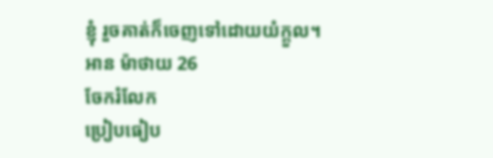ខ្ញុំ រួចគាត់ក៏ចេញទៅដោយយំក្តួល។
អាន ម៉ាថាយ 26
ចែករំលែក
ប្រៀបធៀប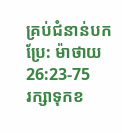គ្រប់ជំនាន់បកប្រែ: ម៉ាថាយ 26:23-75
រក្សាទុកខ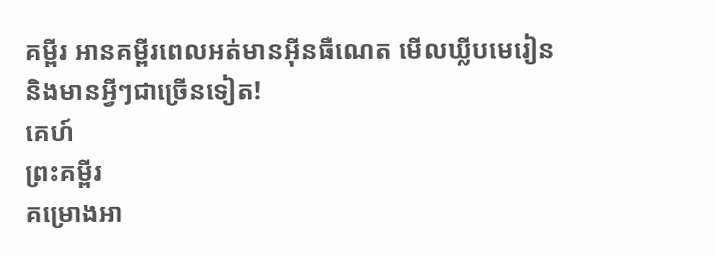គម្ពីរ អានគម្ពីរពេលអត់មានអ៊ីនធឺណេត មើលឃ្លីបមេរៀន និងមានអ្វីៗជាច្រើនទៀត!
គេហ៍
ព្រះគម្ពីរ
គម្រោងអា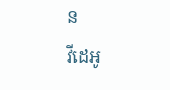ន
វីដេអូ